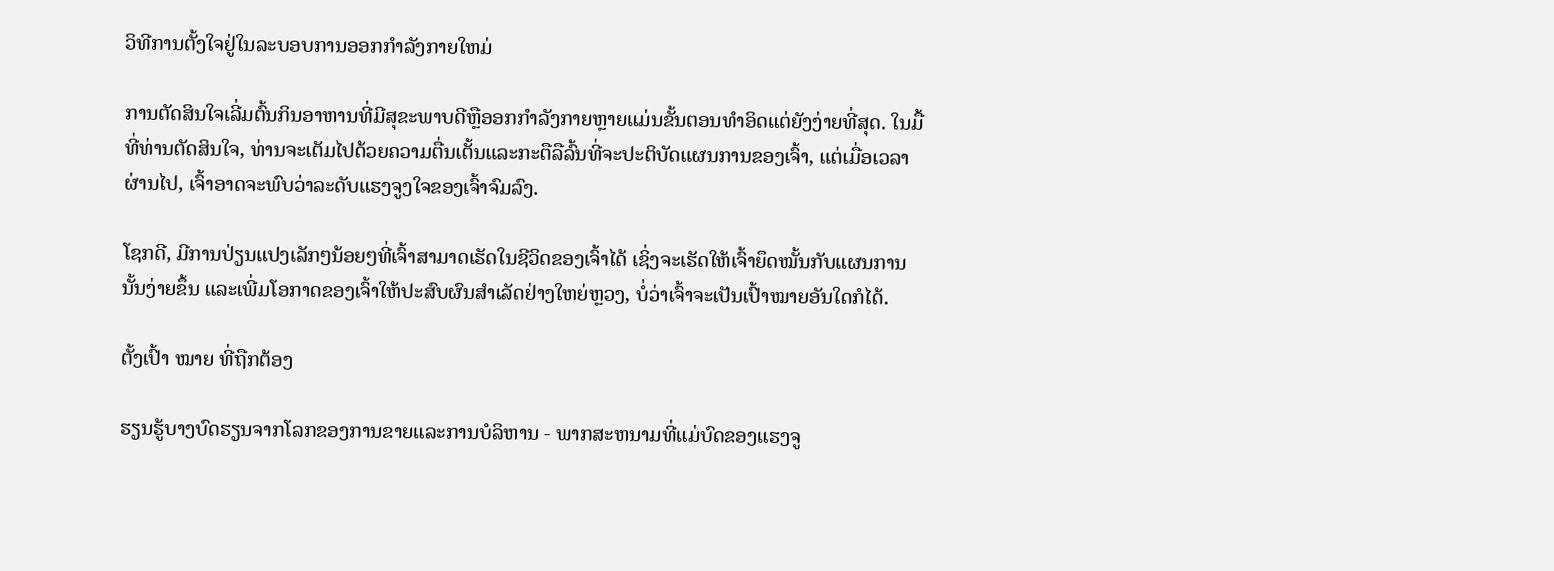ວິທີການຕັ້ງໃຈຢູ່ໃນລະບອບການອອກກໍາລັງກາຍໃຫມ່

ການຕັດສິນໃຈເລີ່ມຕົ້ນກິນອາຫານທີ່ມີສຸຂະພາບດີຫຼືອອກກໍາລັງກາຍຫຼາຍແມ່ນຂັ້ນຕອນທໍາອິດແຕ່ຍັງງ່າຍທີ່ສຸດ. ໃນມື້ທີ່ທ່ານຕັດສິນໃຈ, ທ່ານຈະເຕັມໄປດ້ວຍຄວາມຕື່ນເຕັ້ນແລະກະຕືລືລົ້ນທີ່ຈະປະຕິບັດແຜນການຂອງເຈົ້າ, ແຕ່ເມື່ອເວລາຜ່ານໄປ, ເຈົ້າອາດຈະພົບວ່າລະດັບແຮງຈູງໃຈຂອງເຈົ້າຈົມລົງ.

ໂຊກດີ, ມີການປ່ຽນແປງເລັກໆນ້ອຍໆທີ່ເຈົ້າສາມາດເຮັດໃນຊີວິດຂອງເຈົ້າໄດ້ ເຊິ່ງຈະເຮັດໃຫ້ເຈົ້າຍຶດໝັ້ນກັບແຜນການນັ້ນງ່າຍຂຶ້ນ ແລະເພີ່ມໂອກາດຂອງເຈົ້າໃຫ້ປະສົບຜົນສຳເລັດຢ່າງໃຫຍ່ຫຼວງ, ບໍ່ວ່າເຈົ້າຈະເປັນເປົ້າໝາຍອັນໃດກໍໄດ້.

ຕັ້ງເປົ້າ ໝາຍ ທີ່ຖືກຕ້ອງ

ຮຽນຮູ້ບາງບົດຮຽນຈາກໂລກຂອງການຂາຍແລະການບໍລິຫານ - ພາກສະຫນາມທີ່ແມ່ບົດຂອງແຮງຈູ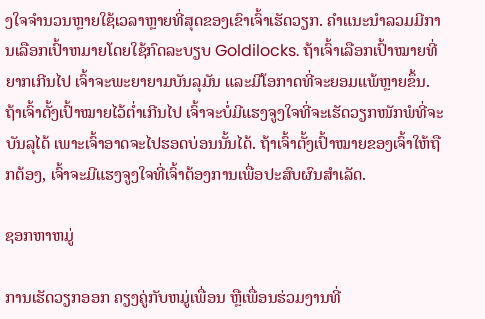ງໃຈຈໍານວນຫຼາຍໃຊ້ເວລາຫຼາຍທີ່ສຸດຂອງເຂົາເຈົ້າເຮັດວຽກ. ຄໍາແນະນໍາລວມມີການເລືອກເປົ້າຫມາຍໂດຍໃຊ້ກົດລະບຽບ Goldilocks. ຖ້າເຈົ້າເລືອກເປົ້າໝາຍທີ່ຍາກເກີນໄປ ເຈົ້າຈະພະຍາຍາມບັນລຸມັນ ແລະມີໂອກາດທີ່ຈະຍອມແພ້ຫຼາຍຂຶ້ນ. ຖ້າເຈົ້າຕັ້ງເປົ້າໝາຍໄວ້ຕໍ່າເກີນໄປ ເຈົ້າຈະບໍ່ມີແຮງຈູງໃຈທີ່ຈະເຮັດວຽກໜັກພໍທີ່ຈະບັນລຸໄດ້ ເພາະເຈົ້າອາດຈະໄປຮອດບ່ອນນັ້ນໄດ້. ຖ້າເຈົ້າຕັ້ງເປົ້າໝາຍຂອງເຈົ້າໃຫ້ຖືກຕ້ອງ, ເຈົ້າຈະມີແຮງຈູງໃຈທີ່ເຈົ້າຕ້ອງການເພື່ອປະສົບຜົນສຳເລັດ.

ຊອກຫາຫມູ່

ການເຮັດວຽກອອກ ຄຽງຄູ່ກັບຫມູ່ເພື່ອນ ຫຼືເພື່ອນຮ່ວມງານທີ່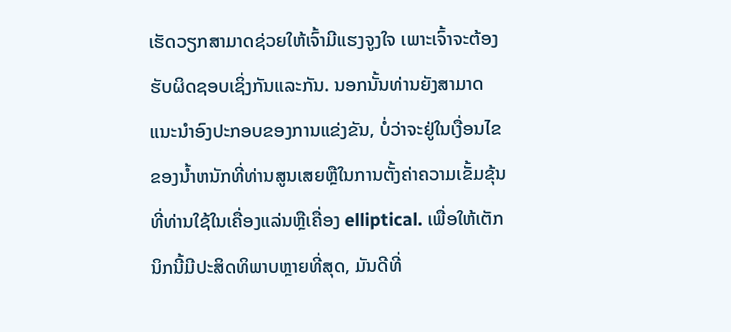ເຮັດວຽກສາມາດຊ່ວຍໃຫ້ເຈົ້າມີແຮງຈູງໃຈ ເພາະເຈົ້າຈະຕ້ອງຮັບຜິດຊອບເຊິ່ງກັນແລະກັນ. ນອກນັ້ນທ່ານຍັງສາມາດແນະນໍາອົງປະກອບຂອງການແຂ່ງຂັນ, ບໍ່ວ່າຈະຢູ່ໃນເງື່ອນໄຂຂອງນ້ຳຫນັກທີ່ທ່ານສູນເສຍຫຼືໃນການຕັ້ງຄ່າຄວາມເຂັ້ມຂຸ້ນທີ່ທ່ານໃຊ້ໃນເຄື່ອງແລ່ນຫຼືເຄື່ອງ elliptical. ເພື່ອໃຫ້ເຕັກນິກນີ້ມີປະສິດທິພາບຫຼາຍທີ່ສຸດ, ມັນດີທີ່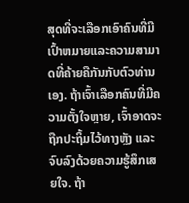ສຸດທີ່ຈະເລືອກເອົາຄົນທີ່ມີເປົ້າຫມາຍແລະຄວາມສາມາດທີ່ຄ້າຍຄືກັນກັບຕົວທ່ານເອງ. ຖ້າເຈົ້າເລືອກຄົນທີ່ມີຄວາມຕັ້ງໃຈຫຼາຍ, ເຈົ້າອາດຈະຖືກປະຖິ້ມໄວ້ທາງຫຼັງ ແລະ ຈົບລົງດ້ວຍຄວາມຮູ້ສຶກເສຍໃຈ. ຖ້າ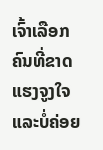ເຈົ້າເລືອກຄົນທີ່ຂາດແຮງຈູງໃຈ ແລະບໍ່ຄ່ອຍ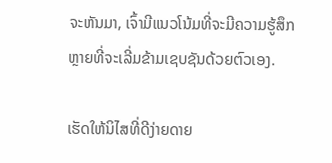ຈະຫັນມາ, ເຈົ້າມີແນວໂນ້ມທີ່ຈະມີຄວາມຮູ້ສຶກຫຼາຍທີ່ຈະເລີ່ມຂ້າມເຊບຊັນດ້ວຍຕົວເອງ.

ເຮັດໃຫ້ນິໄສທີ່ດີງ່າຍດາຍ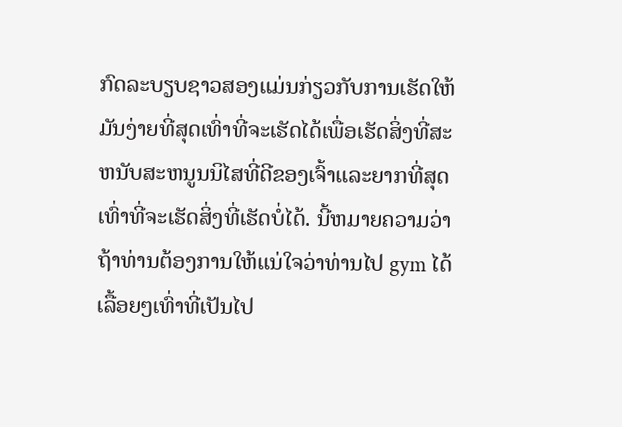ກົດລະບຽບຊາວສອງແມ່ນກ່ຽວກັບການເຮັດໃຫ້ມັນງ່າຍທີ່ສຸດເທົ່າທີ່ຈະເຮັດໄດ້ເພື່ອເຮັດສິ່ງທີ່ສະຫນັບສະຫນູນນິໄສທີ່ດີຂອງເຈົ້າແລະຍາກທີ່ສຸດເທົ່າທີ່ຈະເຮັດສິ່ງທີ່ເຮັດບໍ່ໄດ້. ນີ້ຫມາຍຄວາມວ່າຖ້າທ່ານຕ້ອງການໃຫ້ແນ່ໃຈວ່າທ່ານໄປ gym ໄດ້ເລື້ອຍໆເທົ່າທີ່ເປັນໄປ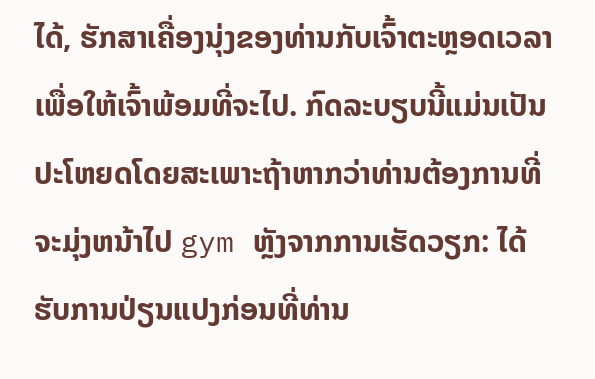ໄດ້, ຮັກສາເຄື່ອງນຸ່ງຂອງທ່ານກັບເຈົ້າຕະຫຼອດເວລາເພື່ອໃຫ້ເຈົ້າພ້ອມທີ່ຈະໄປ. ກົດລະບຽບນີ້ແມ່ນເປັນປະໂຫຍດໂດຍສະເພາະຖ້າຫາກວ່າທ່ານຕ້ອງການທີ່ຈະມຸ່ງຫນ້າໄປ gym ຫຼັງຈາກການເຮັດວຽກ: ໄດ້ຮັບການປ່ຽນແປງກ່ອນທີ່ທ່ານ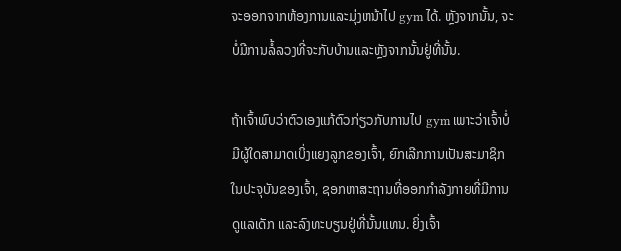ຈະອອກຈາກຫ້ອງການແລະມຸ່ງຫນ້າໄປ gym ໄດ້. ຫຼັງຈາກນັ້ນ, ຈະບໍ່ມີການລໍ້ລວງທີ່ຈະກັບບ້ານແລະຫຼັງຈາກນັ້ນຢູ່ທີ່ນັ້ນ.

ຖ້າເຈົ້າພົບວ່າຕົວເອງແກ້ຕົວກ່ຽວກັບການໄປ gym ເພາະວ່າເຈົ້າບໍ່ມີຜູ້ໃດສາມາດເບິ່ງແຍງລູກຂອງເຈົ້າ, ຍົກເລີກການເປັນສະມາຊິກໃນປະຈຸບັນຂອງເຈົ້າ, ຊອກຫາສະຖານທີ່ອອກກໍາລັງກາຍທີ່ມີການດູແລເດັກ ແລະລົງທະບຽນຢູ່ທີ່ນັ້ນແທນ. ຍິ່ງເຈົ້າ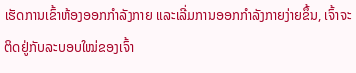ເຮັດການເຂົ້າຫ້ອງອອກກໍາລັງກາຍ ແລະເລີ່ມການອອກກຳລັງກາຍງ່າຍຂຶ້ນ, ເຈົ້າຈະຕິດຢູ່ກັບລະບອບໃໝ່ຂອງເຈົ້າ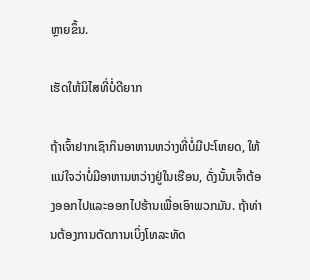ຫຼາຍຂຶ້ນ.

ເຮັດໃຫ້ນິໄສທີ່ບໍ່ດີຍາກ

ຖ້າເຈົ້າຢາກເຊົາກິນອາຫານຫວ່າງທີ່ບໍ່ມີປະໂຫຍດ, ໃຫ້ແນ່ໃຈວ່າບໍ່ມີອາຫານຫວ່າງຢູ່ໃນເຮືອນ, ດັ່ງນັ້ນເຈົ້າຕ້ອງອອກໄປແລະອອກໄປຮ້ານເພື່ອເອົາພວກມັນ. ຖ້າທ່ານຕ້ອງການຕັດການເບິ່ງໂທລະທັດ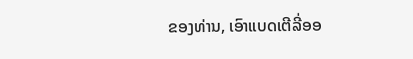ຂອງທ່ານ, ເອົາແບດເຕີລີ່ອອ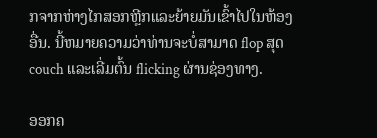ກຈາກຫ່າງໄກສອກຫຼີກແລະຍ້າຍມັນເຂົ້າໄປໃນຫ້ອງອື່ນ. ນີ້ຫມາຍຄວາມວ່າທ່ານຈະບໍ່ສາມາດ flop ສຸດ couch ແລະເລີ່ມຕົ້ນ flicking ຜ່ານຊ່ອງທາງ.

ອອກຄ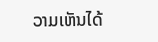ວາມເຫັນໄດ້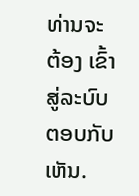ທ່ານຈະຕ້ອງ ເຂົ້າສູ່ລະບົບ ຕອບກັບເຫັນ.